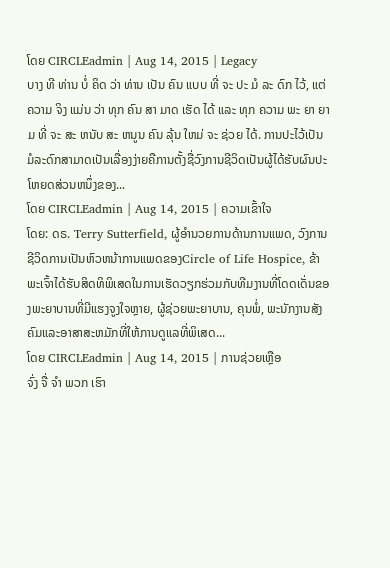ໂດຍ CIRCLEadmin | Aug 14, 2015 | Legacy
ບາງ ທີ ທ່ານ ບໍ່ ຄິດ ວ່າ ທ່ານ ເປັນ ຄົນ ແບບ ທີ່ ຈະ ປະ ມໍ ລະ ດົກ ໄວ້, ແຕ່ ຄວາມ ຈິງ ແມ່ນ ວ່າ ທຸກ ຄົນ ສາ ມາດ ເຮັດ ໄດ້ ແລະ ທຸກ ຄວາມ ພະ ຍາ ຍາມ ທີ່ ຈະ ສະ ຫນັບ ສະ ຫນູນ ຄົນ ລຸ້ນ ໃຫມ່ ຈະ ຊ່ວຍ ໄດ້. ການປະໄວ້ເປັນມໍລະດົກສາມາດເປັນເລື່ອງງ່າຍຄືການຕັ້ງຊື່ວົງການຊີວິດເປັນຜູ້ໄດ້ຮັບຜົນປະໂຫຍດສ່ວນຫນຶ່ງຂອງ...
ໂດຍ CIRCLEadmin | Aug 14, 2015 | ຄວາມເຂົ້າໃຈ
ໂດຍ: ດຣ. Terry Sutterfield, ຜູ້ອໍານວຍການດ້ານການແພດ, ວົງການຊີວິດການເປັນຫົວຫນ້າການແພດຂອງCircle of Life Hospice, ຂ້າພະເຈົ້າໄດ້ຮັບສິດທິພິເສດໃນການເຮັດວຽກຮ່ວມກັບທີມງານທີ່ໂດດເດັ່ນຂອງພະຍາບານທີ່ມີແຮງຈູງໃຈຫຼາຍ, ຜູ້ຊ່ວຍພະຍາບານ, ຄຸນພໍ່, ພະນັກງານສັງຄົມແລະອາສາສະຫມັກທີ່ໃຫ້ການດູແລທີ່ພິເສດ...
ໂດຍ CIRCLEadmin | Aug 14, 2015 | ການຊ່ວຍເຫຼືອ
ຈົ່ງ ຈື່ ຈໍາ ພວກ ເຮົາ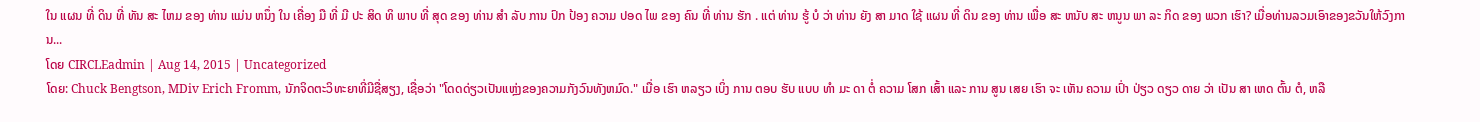ໃນ ແຜນ ທີ່ ດິນ ທີ່ ທັນ ສະ ໄຫມ ຂອງ ທ່ານ ແມ່ນ ຫນຶ່ງ ໃນ ເຄື່ອງ ມື ທີ່ ມີ ປະ ສິດ ທິ ພາບ ທີ່ ສຸດ ຂອງ ທ່ານ ສໍາ ລັບ ການ ປົກ ປ້ອງ ຄວາມ ປອດ ໄພ ຂອງ ຄົນ ທີ່ ທ່ານ ຮັກ . ແຕ່ ທ່ານ ຮູ້ ບໍ ວ່າ ທ່ານ ຍັງ ສາ ມາດ ໃຊ້ ແຜນ ທີ່ ດິນ ຂອງ ທ່ານ ເພື່ອ ສະ ຫນັບ ສະ ຫນູນ ພາ ລະ ກິດ ຂອງ ພວກ ເຮົາ? ເມື່ອທ່ານລວມເອົາຂອງຂວັນໃຫ້ວົງການ...
ໂດຍ CIRCLEadmin | Aug 14, 2015 | Uncategorized
ໂດຍ: Chuck Bengtson, MDiv Erich Fromm, ນັກຈິດຕະວິທະຍາທີ່ມີຊື່ສຽງ, ເຊື່ອວ່າ "ໂດດດ່ຽວເປັນແຫຼ່ງຂອງຄວາມກັງວົນທັງຫມົດ." ເມື່ອ ເຮົາ ຫລຽວ ເບິ່ງ ການ ຕອບ ຮັບ ແບບ ທໍາ ມະ ດາ ຕໍ່ ຄວາມ ໂສກ ເສົ້າ ແລະ ການ ສູນ ເສຍ ເຮົາ ຈະ ເຫັນ ຄວາມ ເປົ່າ ປ່ຽວ ດຽວ ດາຍ ວ່າ ເປັນ ສາ ເຫດ ຕົ້ນ ຕໍ, ຫລື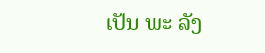ເປັນ ພະ ລັງ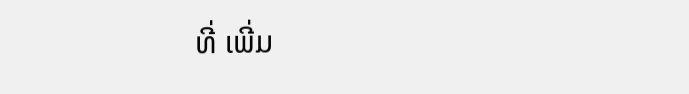ທີ່ ເພີ່ມ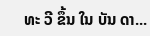ທະ ວີ ຂຶ້ນ ໃນ ບັນ ດາ...